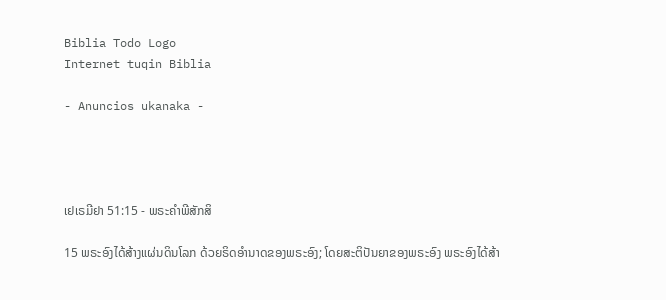Biblia Todo Logo
Internet tuqin Biblia

- Anuncios ukanaka -




ເຢເຣມີຢາ 51:15 - ພຣະຄຳພີສັກສິ

15 ພຣະອົງໄດ້ສ້າງແຜ່ນດິນໂລກ ດ້ວຍຣິດອຳນາດຂອງພຣະອົງ; ໂດຍສະຕິປັນຍາຂອງພຣະອົງ ພຣະອົງໄດ້ສ້າ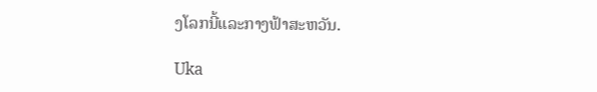ງໂລກນີ້ແລະກາງຟ້າສະຫວັນ.

Uka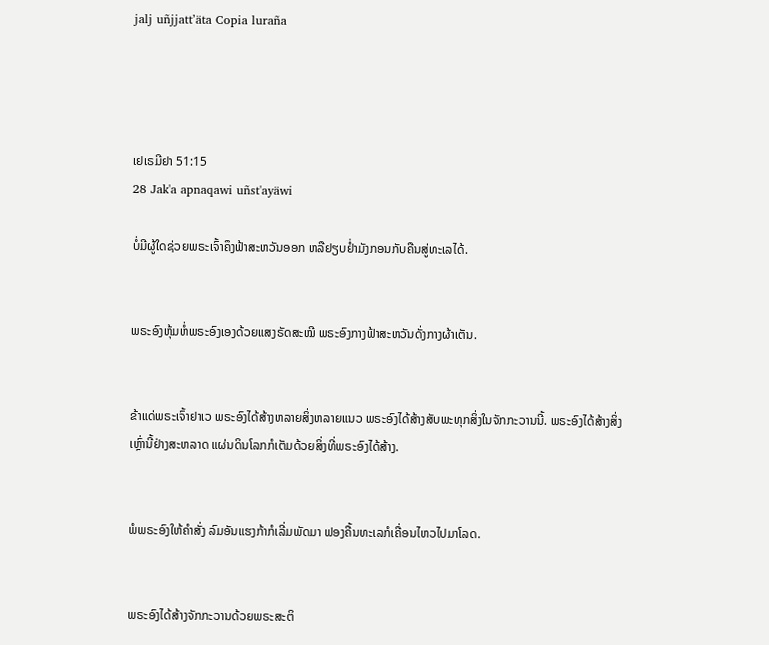jalj uñjjattʼäta Copia luraña




ເຢເຣມີຢາ 51:15
28 Jak'a apnaqawi uñst'ayäwi

ບໍ່ມີຜູ້ໃດຊ່ວຍພຣະເຈົ້າຄຶງຟ້າສະຫວັນອອກ ຫລືຢຽບຢໍ່າມັງກອນກັບຄືນສູ່ທະເລໄດ້.


ພຣະອົງຫຸ້ມຫໍ່ພຣະອົງເອງດ້ວຍແສງຣັດສະໝີ ພຣະອົງກາງຟ້າສະຫວັນດັ່ງກາງຜ້າເຕັນ.


ຂ້າແດ່ພຣະເຈົ້າຢາເວ ພຣະອົງໄດ້ສ້າງຫລາຍສິ່ງຫລາຍແນວ ພຣະອົງໄດ້ສ້າງສັບພະທຸກສິ່ງໃນຈັກກະວານນີ້. ພຣະອົງໄດ້ສ້າງສິ່ງເຫຼົ່ານີ້ຢ່າງສະຫລາດ ແຜ່ນດິນໂລກກໍເຕັມດ້ວຍສິ່ງທີ່ພຣະອົງໄດ້ສ້າງ.


ພໍພຣະອົງໃຫ້ຄຳສັ່ງ ລົມອັນແຮງກ້າກໍເລີ່ມພັດມາ ຟອງຄື້ນທະເລກໍເຄື່ອນໄຫວໄປມາໂລດ.


ພຣະອົງໄດ້ສ້າງຈັກກະວານດ້ວຍພຣະສະຕິ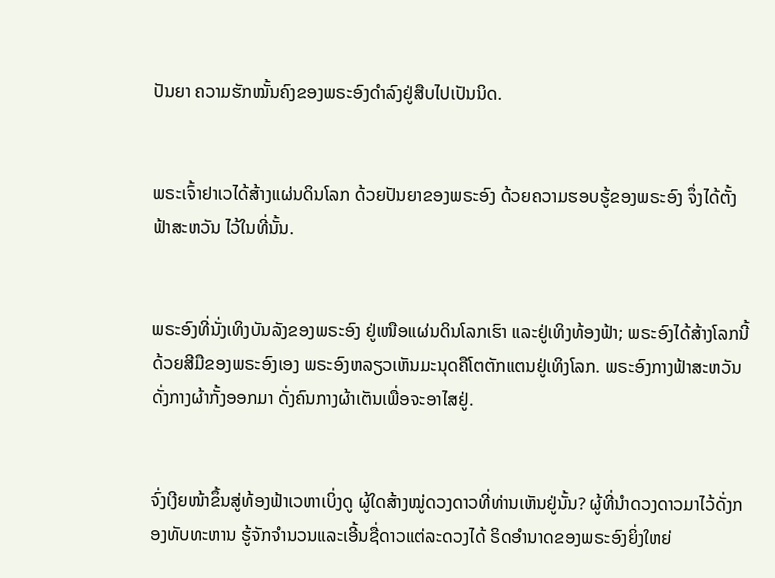ປັນຍາ ຄວາມຮັກໝັ້ນຄົງຂອງພຣະອົງດຳລົງຢູ່ສືບໄປເປັນນິດ.


ພຣະເຈົ້າຢາເວໄດ້ສ້າງແຜ່ນດິນໂລກ ດ້ວຍປັນຍາຂອງພຣະອົງ ດ້ວຍຄວາມຮອບຮູ້ຂອງພຣະອົງ ຈຶ່ງໄດ້ຕັ້ງຟ້າສະຫວັນ ໄວ້ໃນທີ່ນັ້ນ.


ພຣະອົງທີ່ນັ່ງເທິງບັນລັງຂອງພຣະອົງ ຢູ່ເໜືອແຜ່ນດິນໂລກເຮົາ ແລະຢູ່ເທິງທ້ອງຟ້າ; ພຣະອົງໄດ້ສ້າງໂລກນີ້ດ້ວຍສີມືຂອງພຣະອົງເອງ ພຣະອົງຫລຽວເຫັນມະນຸດຄືໂຕຕັກແຕນຢູ່ເທິງໂລກ. ພຣະອົງກາງຟ້າສະຫວັນດັ່ງກາງຜ້າກັ້ງອອກມາ ດັ່ງຄົນກາງຜ້າເຕັນເພື່ອຈະອາໄສຢູ່.


ຈົ່ງເງີຍໜ້າຂຶ້ນສູ່ທ້ອງຟ້າເວຫາເບິ່ງດູ ຜູ້ໃດສ້າງໝູ່ດວງດາວທີ່ທ່ານເຫັນຢູ່ນັ້ນ? ຜູ້ທີ່ນຳດວງດາວມາໄວ້ດັ່ງກອງທັບທະຫານ ຮູ້ຈັກຈຳນວນແລະເອີ້ນຊື່ດາວແຕ່ລະດວງໄດ້ ຣິດອຳນາດຂອງພຣະອົງຍິ່ງໃຫຍ່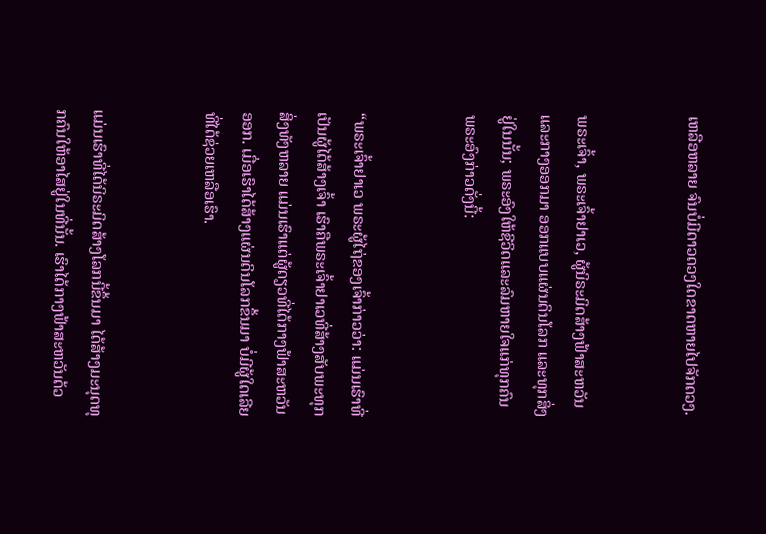ເຫລືອຫລາຍ ຈົນບໍ່ມີດາວດວງໃດຂາດຫາຍໄປຈັກດວງ.


ພຣະເຈົ້າ, ພຣະເຈົ້າຢາເວ, ຜູ້ນິຣະມິດສ້າງຟ້າສະຫວັນ ແລະກາງອອກມາ ອອກແບບແຜ່ນດິນໂລກ ແລະທຸກສິ່ງຢູ່ໃນນັ້ນ; ພຣະອົງໃຫ້ຊີວິດແລະລົມຫາຍໃຈແກ່ທຸກຄົນ ພຣະອົງກ່າວດັ່ງນີ້:


“ພຣະເຈົ້າຢາເວ ພຣະຜູ້ໄຖ່ຂອງເຈົ້າກ່າວວ່າ: ແມ່ນເຮົາທີ່ເປັນຜູ້ໄດ້ສ້າງເຈົ້າ ເຮົາຄືພຣະເຈົ້າຢາເວທີ່ສ້າງສັບພະທຸກສິ່ງທັງຫລາຍ ແມ່ນເຮົາແຕ່ຜູ້ດຽວທີ່ໄດ້ກາງຟ້າສະຫວັນອອກ. ເມື່ອເຮົາໄດ້ສ້າງແຜ່ນດິນໂລກຂຶ້ນມາ ບໍ່ມີຜູ້ໃດເລີຍທີ່ໄດ້ຊ່ວຍເຫລືອເຮົາ.


ແມ່ນເຮົາທີ່ໄດ້ນິຣະມິດສ້າງໂລກນີ້ຂຶ້ນມາ ໄດ້ສ້າງມະນຸດທຸກຄົນໃຫ້ອາໄສຢູ່ໃນທີ່ນັ້ນ. ເຮົາໄດ້ກາງຟ້າສະຫວັນດ້ວ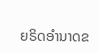ຍຣິດອຳນາດຂ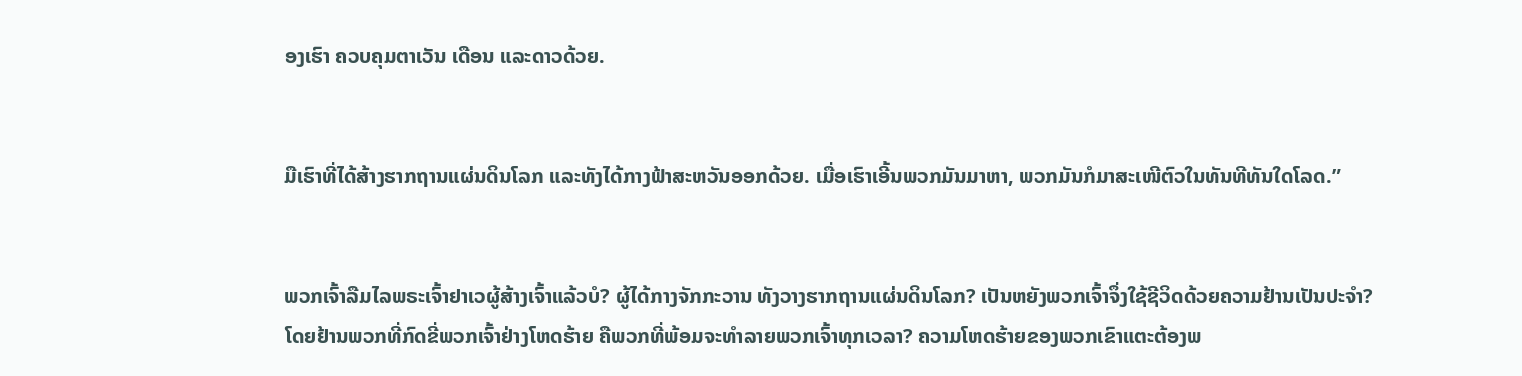ອງເຮົາ ຄວບຄຸມຕາເວັນ ເດືອນ ແລະດາວດ້ວຍ.


ມືເຮົາທີ່ໄດ້ສ້າງຮາກຖານແຜ່ນດິນໂລກ ແລະທັງໄດ້ກາງຟ້າສະຫວັນອອກດ້ວຍ. ເມື່ອເຮົາເອີ້ນພວກມັນມາຫາ, ພວກມັນກໍມາສະເໜີຕົວໃນທັນທີທັນໃດໂລດ.”


ພວກເຈົ້າລືມໄລພຣະເຈົ້າຢາເວຜູ້ສ້າງເຈົ້າແລ້ວບໍ? ຜູ້ໄດ້ກາງຈັກກະວານ ທັງວາງຮາກຖານແຜ່ນດິນໂລກ? ເປັນຫຍັງພວກເຈົ້າຈຶ່ງໃຊ້ຊີວິດດ້ວຍຄວາມຢ້ານເປັນປະຈຳ? ໂດຍຢ້ານພວກທີ່ກົດຂີ່ພວກເຈົ້າຢ່າງໂຫດຮ້າຍ ຄືພວກທີ່ພ້ອມຈະທຳລາຍພວກເຈົ້າທຸກເວລາ? ຄວາມໂຫດຮ້າຍຂອງພວກເຂົາແຕະຕ້ອງພ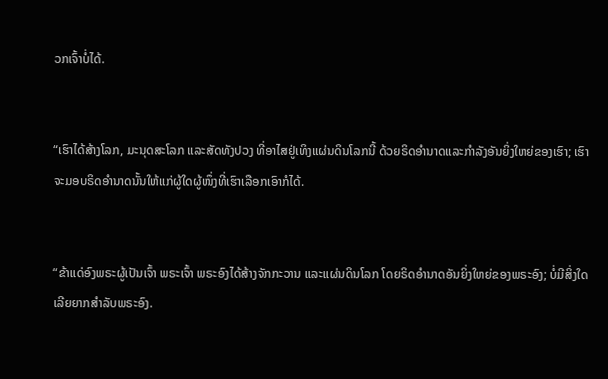ວກເຈົ້າບໍ່ໄດ້.


“ເຮົາໄດ້ສ້າງໂລກ, ມະນຸດສະໂລກ ແລະສັດທັງປວງ ທີ່ອາໄສຢູ່ເທິງແຜ່ນດິນໂລກນີ້ ດ້ວຍຣິດອຳນາດແລະກຳລັງອັນຍິ່ງໃຫຍ່ຂອງເຮົາ; ເຮົາຈະມອບຣິດອຳນາດນັ້ນໃຫ້ແກ່ຜູ້ໃດຜູ້ໜຶ່ງທີ່ເຮົາເລືອກເອົາກໍໄດ້.


“ຂ້າແດ່ອົງພຣະຜູ້ເປັນເຈົ້າ ພຣະເຈົ້າ ພຣະອົງໄດ້ສ້າງຈັກກະວານ ແລະແຜ່ນດິນໂລກ ໂດຍຣິດອຳນາດອັນຍິ່ງໃຫຍ່ຂອງພຣະອົງ; ບໍ່ມີສິ່ງໃດເລີຍຍາກສຳລັບພຣະອົງ.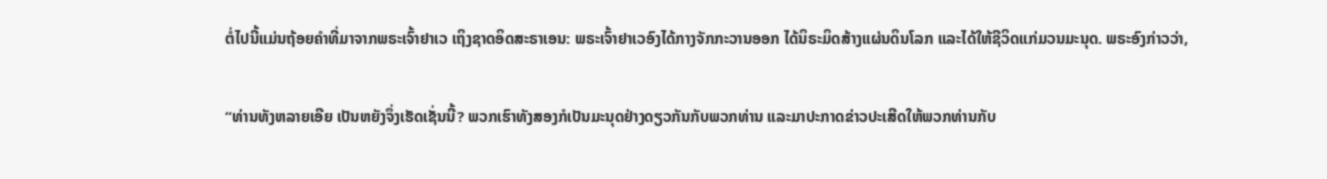ຕໍ່ໄປນີ້ແມ່ນຖ້ອຍຄຳທີ່ມາຈາກພຣະເຈົ້າຢາເວ ເຖິງຊາດອິດສະຣາເອນ: ພຣະເຈົ້າຢາເວອົງໄດ້ກາງຈັກກະວານອອກ ໄດ້ນິຣະມິດສ້າງແຜ່ນດິນໂລກ ແລະໄດ້ໃຫ້ຊີວິດແກ່ມວນມະນຸດ. ພຣະອົງກ່າວວ່າ,


“ທ່ານທັງຫລາຍເອີຍ ເປັນຫຍັງຈຶ່ງເຮັດເຊັ່ນນີ້? ພວກເຮົາທັງສອງກໍເປັນມະນຸດຢ່າງດຽວກັນກັບພວກທ່ານ ແລະມາປະກາດຂ່າວປະເສີດໃຫ້ພວກທ່ານກັບ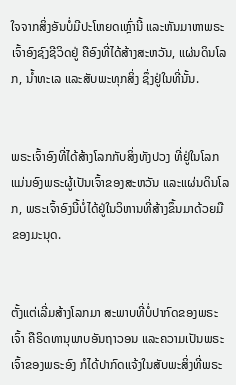ໃຈຈາກສິ່ງອັນບໍ່ມີປະໂຫຍດເຫຼົ່ານີ້ ແລະຫັນມາຫາພຣະເຈົ້າອົງຊົງຊີວິດຢູ່ ຄືອົງທີ່ໄດ້ສ້າງສະຫວັນ, ແຜ່ນດິນໂລກ, ນໍ້າທະເລ ແລະສັບພະທຸກສິ່ງ ຊຶ່ງຢູ່ໃນທີ່ນັ້ນ.


ພຣະເຈົ້າອົງທີ່ໄດ້ສ້າງໂລກກັບສິ່ງທັງປວງ ທີ່ຢູ່ໃນໂລກແມ່ນອົງພຣະຜູ້ເປັນເຈົ້າຂອງສະຫວັນ ແລະແຜ່ນດິນໂລກ, ພຣະເຈົ້າອົງນີ້ບໍ່ໄດ້ຢູ່ໃນວິຫານທີ່ສ້າງຂຶ້ນມາດ້ວຍມືຂອງມະນຸດ.


ຕັ້ງແຕ່ເລີ່ມສ້າງໂລກມາ ສະພາບທີ່ບໍ່ປາກົດຂອງພຣະເຈົ້າ ຄືຣິດທານຸພາບອັນຖາວອນ ແລະຄວາມເປັນພຣະເຈົ້າຂອງພຣະອົງ ກໍໄດ້ປາກົດແຈ້ງໃນສັບພະສິ່ງທີ່ພຣະ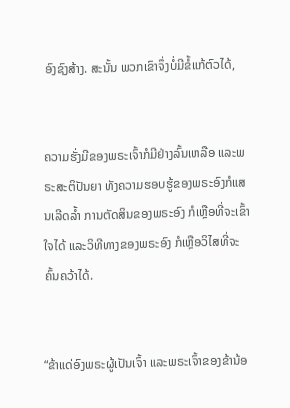ອົງຊົງສ້າງ. ສະນັ້ນ ພວກເຂົາຈຶ່ງບໍ່ມີຂໍ້ແກ້ຕົວໄດ້,


ຄວາມຮັ່ງມີຂອງພຣະເຈົ້າກໍມີຢ່າງລົ້ນເຫລືອ ແລະພຣະສະຕິປັນຍາ ທັງຄວາມຮອບຮູ້ຂອງພຣະອົງກໍແສນເລີດລໍ້າ ການຕັດສິນຂອງພຣະອົງ ກໍເຫຼືອທີ່ຈະເຂົ້າໃຈໄດ້ ແລະວິທີທາງຂອງພຣະອົງ ກໍເຫຼືອວິໄສທີ່ຈະຄົ້ນຄວ້າໄດ້.


“ຂ້າແດ່ອົງພຣະຜູ້ເປັນເຈົ້າ ແລະພຣະເຈົ້າຂອງຂ້ານ້ອ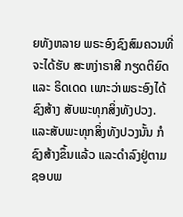ຍທັງຫລາຍ ພຣະອົງຊົງສົມຄວນທີ່ຈະໄດ້ຮັບ ສະຫງ່າຣາສີ ກຽດຕິຍົດ ແລະ ຣິດເດດ ເພາະວ່າພຣະອົງໄດ້ຊົງສ້າງ ສັບພະທຸກສິ່ງທັງປວງ. ແລະສັບພະທຸກສິ່ງທັງປວງນັ້ນ ກໍຊົງສ້າງຂຶ້ນແລ້ວ ແລະດຳລົງຢູ່ຕາມຊອບພ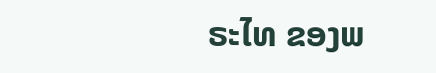ຣະໄທ ຂອງພ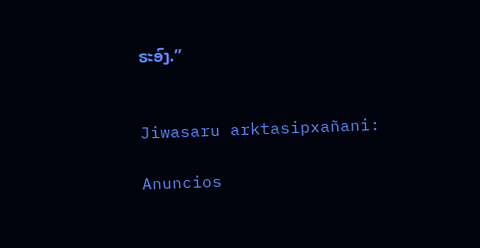ຣະອົງ.”


Jiwasaru arktasipxañani:

Anuncios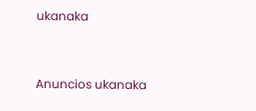ukanaka


Anuncios ukanaka